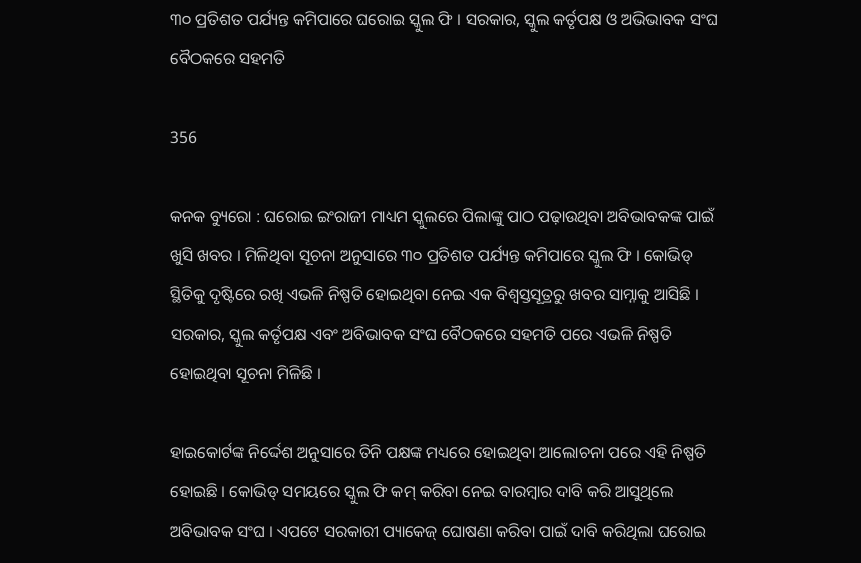୩୦ ପ୍ରତିଶତ ପର୍ଯ୍ୟନ୍ତ କମିପାରେ ଘରୋଇ ସ୍କୁଲ ଫି । ସରକାର, ସ୍କୁଲ କର୍ତୃପକ୍ଷ ଓ ଅଭିଭାବକ ସଂଘ ବୈଠକରେ ସହମତି

356

କନକ ବ୍ୟୁରୋ : ଘରୋଇ ଇଂରାଜୀ ମାଧ୍ୟମ ସ୍କୁଲରେ ପିଲାଙ୍କୁ ପାଠ ପଢ଼ାଉଥିବା ଅବିଭାବକଙ୍କ ପାଇଁ ଖୁସି ଖବର । ମିଳିଥିବା ସୂଚନା ଅନୁସାରେ ୩୦ ପ୍ରତିଶତ ପର୍ଯ୍ୟନ୍ତ କମିପାରେ ସ୍କୁଲ ଫି । କୋଭିଡ୍ ସ୍ଥିତିକୁ ଦୃଷ୍ଟିରେ ରଖି ଏଭଳି ନିଷ୍ପତି ହୋଇଥିବା ନେଇ ଏକ ବିଶ୍ୱସ୍ତସୂତ୍ରରୁ ଖବର ସାମ୍ନାକୁ ଆସିଛି । ସରକାର, ସ୍କୁଲ କର୍ତୃପକ୍ଷ ଏବଂ ଅବିଭାବକ ସଂଘ ବୈଠକରେ ସହମତି ପରେ ଏଭଳି ନିଷ୍ପତି ହୋଇଥିବା ସୂଚନା ମିଳିଛି ।

ହାଇକୋର୍ଟଙ୍କ ନିର୍ଦ୍ଦେଶ ଅନୁସାରେ ତିନି ପକ୍ଷଙ୍କ ମଧ୍ୟରେ ହୋଇଥିବା ଆଲୋଚନା ପରେ ଏହି ନିଷ୍ପତି ହୋଇଛି । କୋଭିଡ୍ ସମୟରେ ସ୍କୁଲ ଫି କମ୍ କରିବା ନେଇ ବାରମ୍ବାର ଦାବି କରି ଆସୁଥିଲେ ଅବିଭାବକ ସଂଘ । ଏପଟେ ସରକାରୀ ପ୍ୟାକେଜ୍ ଘୋଷଣା କରିବା ପାଇଁ ଦାବି କରିଥିଲା ଘରୋଇ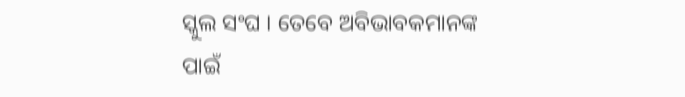ସ୍କୁଲ ସଂଘ । ତେବେ ଅବିଭାବକମାନଙ୍କ ପାଇଁ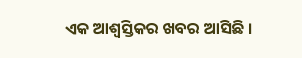ଏକ ଆଶ୍ୱସ୍ତିକର ଖବର ଆସିଛି ।